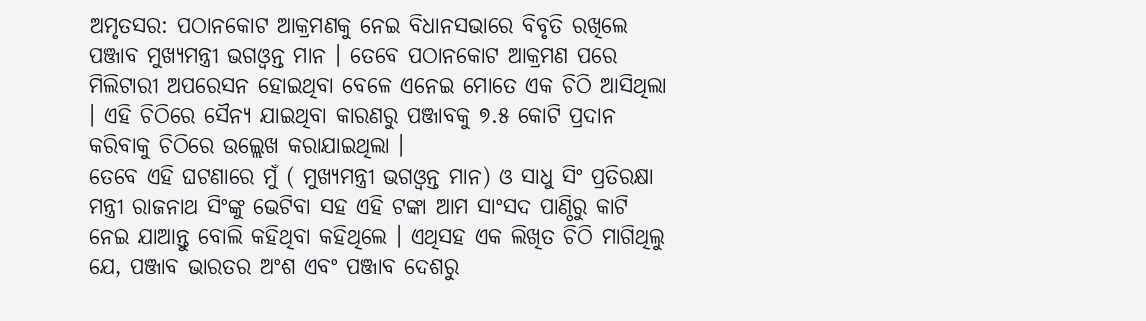ଅମୃତସର: ପଠାନକୋଟ ଆକ୍ରମଣକୁ ନେଇ ବିଧାନସଭାରେ ବିବୃତି ରଖିଲେ ପଞ୍ଜାବ ମୁଖ୍ୟମନ୍ତ୍ରୀ ଭଗଓ୍ବନ୍ତ ମାନ । ତେବେ ପଠାନକୋଟ ଆକ୍ରମଣ ପରେ ମିଲିଟାରୀ ଅପରେସନ ହୋଇଥିବା ବେଳେ ଏନେଇ ମୋତେ ଏକ ଚିଠି ଆସିଥିଲା । ଏହି ଚିଠିରେ ସୈନ୍ୟ ଯାଇଥିବା କାରଣରୁ ପଞ୍ଜାବକୁ ୭.୫ କୋଟି ପ୍ରଦାନ କରିବାକୁ ଚିଠିରେ ଉଲ୍ଲେଖ କରାଯାଇଥିଲା ।
ତେବେ ଏହି ଘଟଣାରେ ମୁଁ ( ମୁଖ୍ୟମନ୍ତ୍ରୀ ଭଗଓ୍ବନ୍ତ ମାନ) ଓ ସାଧୁ ସିଂ ପ୍ରତିରକ୍ଷା ମନ୍ତ୍ରୀ ରାଜନାଥ ସିଂଙ୍କୁ ଭେଟିବା ସହ ଏହି ଟଙ୍କା ଆମ ସାଂସଦ ପାଣ୍ଠିରୁ କାଟି ନେଇ ଯାଆନ୍ତୁ ବୋଲି କହିଥିବା କହିଥିଲେ । ଏଥିସହ ଏକ ଲିଖିତ ଚିଠି ମାଗିଥିଲୁ ଯେ, ପଞ୍ଜାବ ଭାରତର ଅଂଶ ଏବଂ ପଞ୍ଜାବ ଦେଶରୁ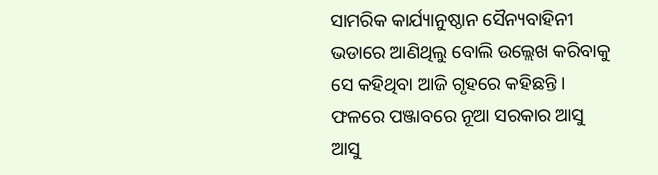ସାମରିକ କାର୍ଯ୍ୟାନୁଷ୍ଠାନ ସୈନ୍ୟବାହିନୀ ଭଡାରେ ଆଣିଥିଲୁ ବୋଲି ଉଲ୍ଲେଖ କରିବାକୁ ସେ କହିଥିବା ଆଜି ଗୃହରେ କହିଛନ୍ତି । ଫଳରେ ପଞ୍ଜାବରେ ନୂଆ ସରକାର ଆସୁ ଆସୁ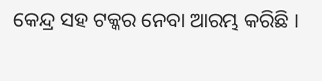କେନ୍ଦ୍ର ସହ ଟକ୍କର ନେବା ଆରମ୍ଭ କରିଛି ।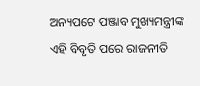ଅନ୍ୟପଟେ ପଞ୍ଜାବ ମୁଖ୍ୟମନ୍ତ୍ରୀଙ୍କ ଏହି ବିବୃତି ପରେ ରାଜନୀତି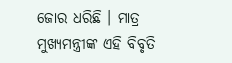ଜୋର ଧରିଛି । ମାତ୍ର ମୁଖ୍ୟମନ୍ତ୍ରୀଙ୍କ ଏହି ବିବୃତି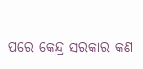ପରେ କେନ୍ଦ୍ର ସରକାର କଣ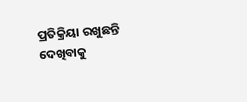ପ୍ରତିକ୍ରିୟା ରଖୁଛନ୍ତି ଦେଖିବାକୁ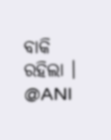ବାକି ରହିଲା ।
@ANI